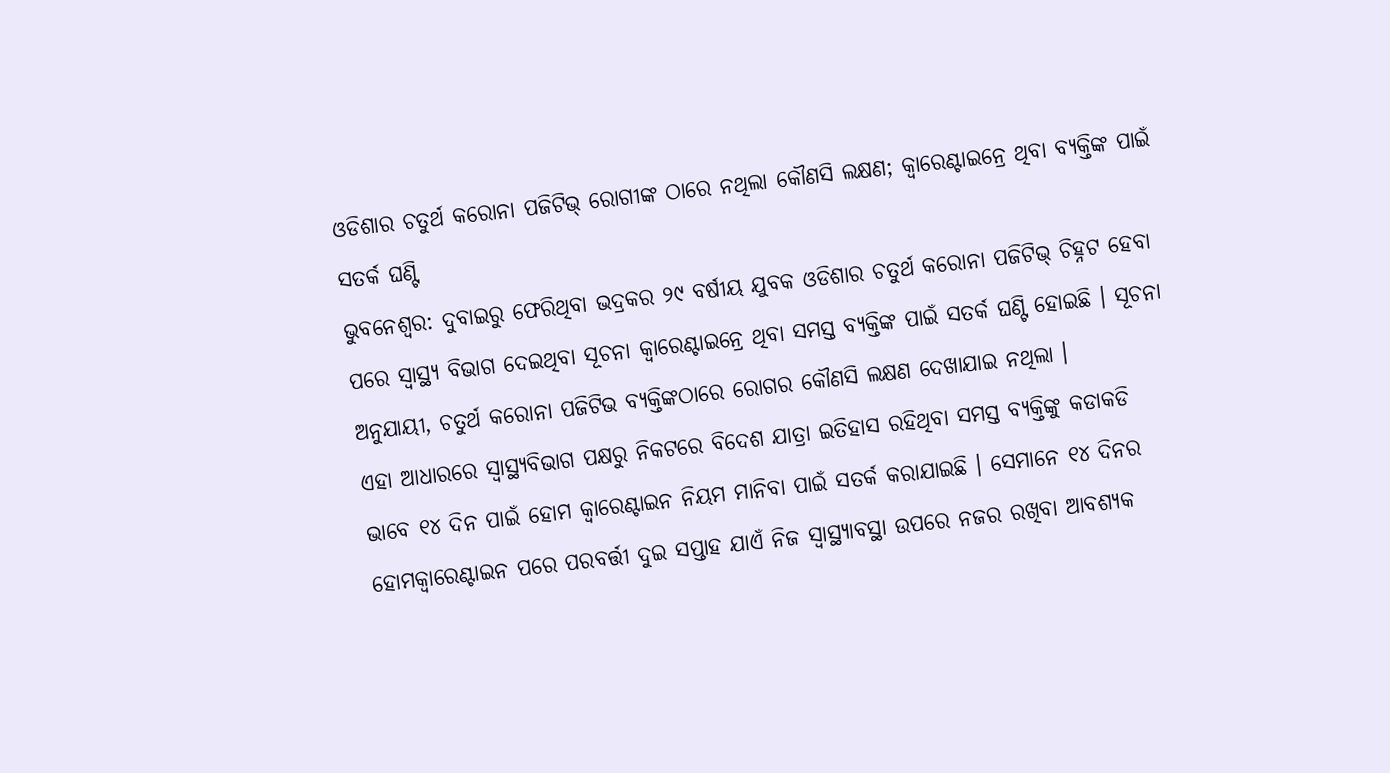ଓଡିଶାର ଚତୁର୍ଥ କରୋନା ପଜିଟିଭ୍ ରୋଗୀଙ୍କ ଠାରେ ନଥିଲା କୌଣସି ଲକ୍ଷଣ; କ୍ୱାରେଣ୍ଟାଇନ୍ରେ ଥିବା ବ୍ୟକ୍ତିଙ୍କ ପାଇଁ ସତର୍କ ଘଣ୍ଟି
ଭୁବନେଶ୍ୱର: ଦୁବାଇରୁ ଫେରିଥିବା ଭଦ୍ରକର ୨୯ ବର୍ଷୀୟ ଯୁବକ ଓଡିଶାର ଚତୁର୍ଥ କରୋନା ପଜିଟିଭ୍ ଚିହ୍ନଟ ହେବା ପରେ ସ୍ୱାସ୍ଥ୍ୟ ବିଭାଗ ଦେଇଥିବା ସୂଚନା କ୍ୱାରେଣ୍ଟାଇନ୍ରେ ଥିବା ସମସ୍ତ ବ୍ୟକ୍ତିଙ୍କ ପାଇଁ ସତର୍କ ଘଣ୍ଟି ହୋଇଛି । ସୂଚନା ଅନୁଯାୟୀ, ଚତୁର୍ଥ କରୋନା ପଜିଟିଭ ବ୍ୟକ୍ତିଙ୍କଠାରେ ରୋଗର କୌଣସି ଲକ୍ଷଣ ଦେଖାଯାଇ ନଥିଲା ।
ଏହା ଆଧାରରେ ସ୍ୱାସ୍ଥ୍ୟବିଭାଗ ପକ୍ଷରୁ ନିକଟରେ ବିଦେଶ ଯାତ୍ରା ଇତିହାସ ରହିଥିବା ସମସ୍ତ ବ୍ୟକ୍ତିଙ୍କୁ କଡାକଡି ଭାବେ ୧୪ ଦିନ ପାଇଁ ହୋମ କ୍ୱାରେଣ୍ଟାଇନ ନିୟମ ମାନିବା ପାଇଁ ସତର୍କ କରାଯାଇଛି । ସେମାନେ ୧୪ ଦିନର ହୋମକ୍ୱାରେଣ୍ଟାଇନ ପରେ ପରବର୍ତ୍ତୀ ଦୁଇ ସପ୍ତାହ ଯାଏଁ ନିଜ ସ୍ୱାସ୍ଥ୍ୟାବସ୍ଥା ଉପରେ ନଜର ରଖିବା ଆବଶ୍ୟକ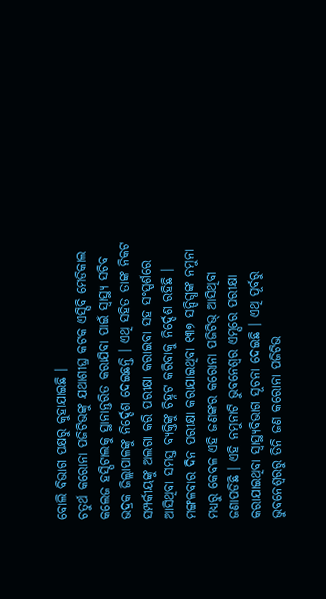ବୋଲି ବିଭାଗ ପକ୍ଷରୁ କୁହାଯାଇଛି ।
ଚତୁର୍ଥ କରୋନା ପଜିଟିଭଙ୍କୁ ଯଥାଶୀଘ୍ର କଟକ ଏସ୍ସିବି ମେଡିକାଲ କଲେଜ ହସ୍ପିଟାଲକୁ ସ୍ଥାନାନ୍ତରିତ କରାଯିବା ପାଇଁ ସ୍ୱାସ୍ଥ୍ୟ ସଚିବ ଭଦ୍ରକ ଜିଲ୍ଲାପାଳଙ୍କୁ ନିର୍ଦ୍ଦେଶ ଦେଇଛନ୍ତି । ଏଥି ସହିତ ତାଙ୍କ ନିକଟ ସମ୍ପର୍କୀୟଙ୍କୁ ଅଲଗା କରି ପରୀକ୍ଷା କରାଇବା ସହ ସଂସ୍ପର୍ଶରେ ଆସିଥିବା ସମସ୍ତ ବ୍ୟକ୍ତିଙ୍କୁ ଚିହ୍ନଟ କରିବାକୁ ନିର୍ଦ୍ଦେଶ ରହିଛି ।
ମଙ୍ଗଳବାର ଦିନ ପରୀକ୍ଷା କରାଯାଇଥିବା ୧୩୭ ସନ୍ଦିଗ୍ଧଙ୍କ ନମୁନା ମଧ୍ୟରୁ କେବଳ ଏହି ଜଣଙ୍କର କରୋନା ପଜିଟିଭ୍ ଆସିଥିବା ଜଣାପଡିଛି । ଏହି ନମୁନାଟି ଭୁବନେଶ୍ୱର ଏମ୍ସରେ ପରୀକ୍ଷା କରାଯାଇଥିବା ସ୍ୱାସ୍ଥ୍ୟବିଭାଗ ସୂଚନା ଦେଇଛି । ଏଥି ପୂର୍ବରୁ ଭୁବନେଶ୍ୱରରୁ ତିନି ଜଣ କରୋନା ପଜିଟିଭ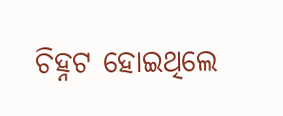ଚିହ୍ନଟ ହୋଇଥିଲେ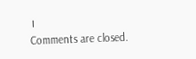।
Comments are closed.